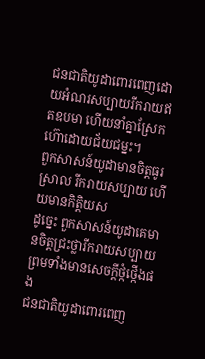ជនជាតិយូដាពោរពេញដោយអំណរសប្បាយរីករាយឥតឧបមា ហើយនាំគ្នាស្រែកហ៊ោដោយជ័យជម្នះ។
ពួកសាសន៍យូដាមានចិត្តធូរស្រាល រីករាយសប្បាយ ហើយមានកិត្តិយស
ដូច្នេះ ពួកសាសន៍យូដាគេមានចិត្តជ្រះថ្លារីករាយសប្បាយ ព្រមទាំងមានសេចក្ដីថ្កំថ្កើងផង
ជនជាតិយូដាពោរពេញ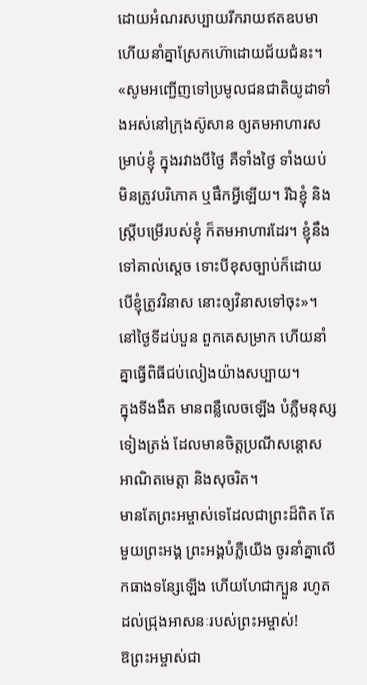ដោយអំណរសប្បាយរីករាយឥតឧបមា ហើយនាំគ្នាស្រែកហ៊ោដោយជ័យជំនះ។
«សូមអញ្ជើញទៅប្រមូលជនជាតិយូដាទាំងអស់នៅក្រុងស៊ូសាន ឲ្យតមអាហារសម្រាប់ខ្ញុំ ក្នុងរវាងបីថ្ងៃ គឺទាំងថ្ងៃ ទាំងយប់ មិនត្រូវបរិភោគ ឬផឹកអ្វីឡើយ។ រីឯខ្ញុំ និងស្ត្រីបម្រើរបស់ខ្ញុំ ក៏តមអាហារដែរ។ ខ្ញុំនឹងទៅគាល់ស្ដេច ទោះបីខុសច្បាប់ក៏ដោយ បើខ្ញុំត្រូវវិនាស នោះឲ្យវិនាសទៅចុះ»។
នៅថ្ងៃទីដប់បួន ពួកគេសម្រាក ហើយនាំគ្នាធ្វើពិធីជប់លៀងយ៉ាងសប្បាយ។
ក្នុងទីងងឹត មានពន្លឺលេចឡើង បំភ្លឺមនុស្សទៀងត្រង់ ដែលមានចិត្តប្រណីសន្ដោស អាណិតមេត្តា និងសុចរិត។
មានតែព្រះអម្ចាស់ទេដែលជាព្រះដ៏ពិត តែមួយព្រះអង្គ ព្រះអង្គបំភ្លឺយើង ចូរនាំគ្នាលើកធាងទន្សែឡើង ហើយហែជាក្បួន រហូតដល់ជ្រុងអាសនៈរបស់ព្រះអម្ចាស់!
ឱព្រះអម្ចាស់ជា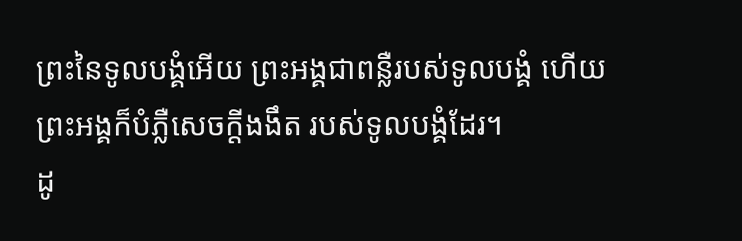ព្រះនៃទូលបង្គំអើយ ព្រះអង្គជាពន្លឺរបស់ទូលបង្គំ ហើយព្រះអង្គក៏បំភ្លឺសេចក្ដីងងឹត របស់ទូលបង្គំដែរ។
ដូ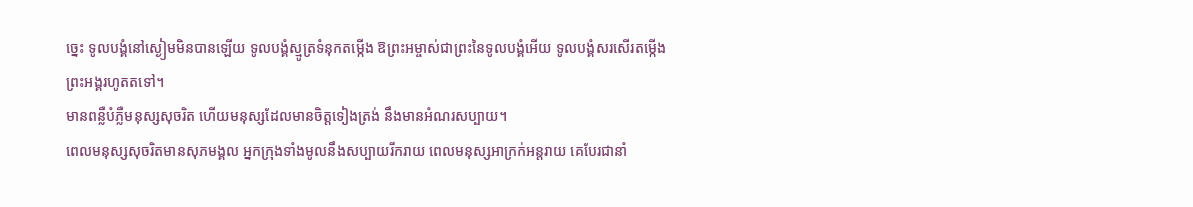ច្នេះ ទូលបង្គំនៅស្ងៀមមិនបានឡើយ ទូលបង្គំស្មូត្រទំនុកតម្កើង ឱព្រះអម្ចាស់ជាព្រះនៃទូលបង្គំអើយ ទូលបង្គំសរសើរតម្កើងព្រះអង្គរហូតតទៅ។
មានពន្លឺបំភ្លឺមនុស្សសុចរិត ហើយមនុស្សដែលមានចិត្តទៀងត្រង់ នឹងមានអំណរសប្បាយ។
ពេលមនុស្សសុចរិតមានសុភមង្គល អ្នកក្រុងទាំងមូលនឹងសប្បាយរីករាយ ពេលមនុស្សអាក្រក់អន្តរាយ គេបែរជានាំ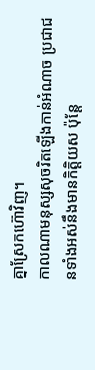គ្នាស្រែកហ៊ោវិញ។
កាលណាមនុស្សសុចរិតឡើងកាន់អំណាច ប្រជាជនទាំងអស់នឹងមានកិត្តិយស ប៉ុន្តែ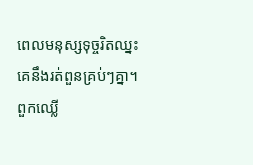ពេលមនុស្សទុច្ចរិតឈ្នះគេនឹងរត់ពួនគ្រប់ៗគ្នា។
ពួកឈ្លើ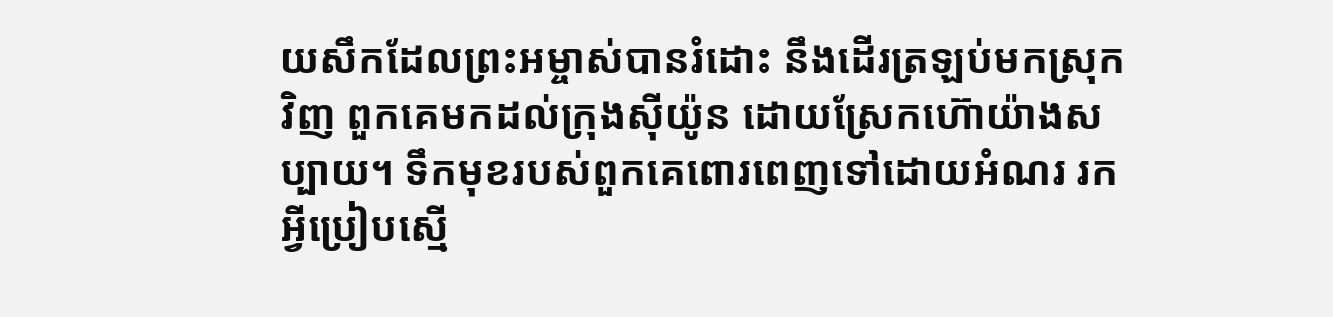យសឹកដែលព្រះអម្ចាស់បានរំដោះ នឹងដើរត្រឡប់មកស្រុកវិញ ពួកគេមកដល់ក្រុងស៊ីយ៉ូន ដោយស្រែកហ៊ោយ៉ាងសប្បាយ។ ទឹកមុខរបស់ពួកគេពោរពេញទៅដោយអំណរ រកអ្វីប្រៀបស្មើ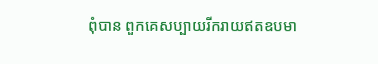ពុំបាន ពួកគេសប្បាយរីករាយឥតឧបមា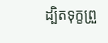ដ្បិតទុក្ខព្រួ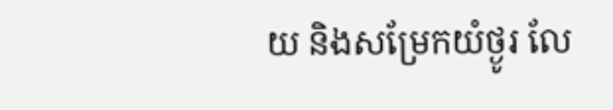យ និងសម្រែកយំថ្ងូរ លែ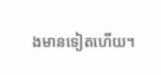ងមានទៀតហើយ។